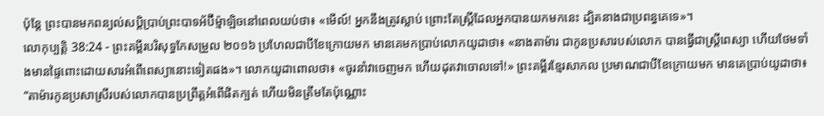ប៉ុន្តែ ព្រះបានមកពន្យល់សប្តិប្រាប់ព្រះបាទអ័ប៊ីម៉្មាឡិចនៅពេលយប់ថា៖ «មើល៍! អ្នកនឹងត្រូវស្លាប់ ព្រោះតែស្ត្រីដែលអ្នកបានយកមកនេះ ដ្បិតនាងជាប្រពន្ធគេទេ»។
លោកុប្បត្តិ 38:24 - ព្រះគម្ពីរបរិសុទ្ធកែសម្រួល ២០១៦ ប្រហែលជាបីខែក្រោយមក មានគេមកប្រាប់លោកយូដាថា៖ «នាងតាម៉ារ ជាកូនប្រសារបស់លោក បានធ្វើជាស្ត្រីពេស្យា ហើយថែមទាំងមានផ្ទៃពោះដោយសារអំពើពេស្យានោះទៀតផង»។ លោកយូដាពោលថា៖ «ចូរនាំវាចេញមក ហើយដុតវាចោលទៅ!» ព្រះគម្ពីរខ្មែរសាកល ប្រមាណជាបីខែក្រោយមក មានគេប្រាប់យូដាថា៖ “តាម៉ារកូនប្រសាស្រីរបស់លោកបានប្រព្រឹត្តអំពើផិតក្បត់ ហើយមិនត្រឹមតែប៉ុណ្ណោះ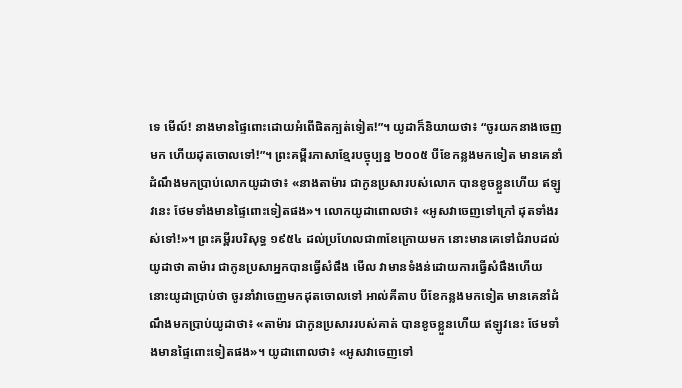ទេ មើល៍! នាងមានផ្ទៃពោះដោយអំពើផិតក្បត់ទៀត!”។ យូដាក៏និយាយថា៖ “ចូរយកនាងចេញមក ហើយដុតចោលទៅ!”។ ព្រះគម្ពីរភាសាខ្មែរបច្ចុប្បន្ន ២០០៥ បីខែកន្លងមកទៀត មានគេនាំដំណឹងមកប្រាប់លោកយូដាថា៖ «នាងតាម៉ារ ជាកូនប្រសារបស់លោក បានខូចខ្លួនហើយ ឥឡូវនេះ ថែមទាំងមានផ្ទៃពោះទៀតផង»។ លោកយូដាពោលថា៖ «អូសវាចេញទៅក្រៅ ដុតទាំងរស់ទៅ!»។ ព្រះគម្ពីរបរិសុទ្ធ ១៩៥៤ ដល់ប្រហែលជា៣ខែក្រោយមក នោះមានគេទៅជំរាបដល់យូដាថា តាម៉ារ ជាកូនប្រសាអ្នកបានធ្វើសំផឹង មើល វាមានទំងន់ដោយការធ្វើសំផឹងហើយ នោះយូដាប្រាប់ថា ចូរនាំវាចេញមកដុតចោលទៅ អាល់គីតាប បីខែកន្លងមកទៀត មានគេនាំដំណឹងមកប្រាប់យូដាថា៖ «តាម៉ារ ជាកូនប្រសាររបស់គាត់ បានខូចខ្លួនហើយ ឥឡូវនេះ ថែមទាំងមានផ្ទៃពោះទៀតផង»។ យូដាពោលថា៖ «អូសវាចេញទៅ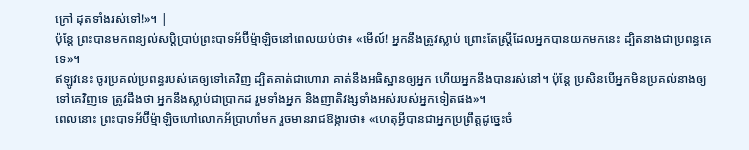ក្រៅ ដុតទាំងរស់ទៅ!»។ |
ប៉ុន្តែ ព្រះបានមកពន្យល់សប្តិប្រាប់ព្រះបាទអ័ប៊ីម៉្មាឡិចនៅពេលយប់ថា៖ «មើល៍! អ្នកនឹងត្រូវស្លាប់ ព្រោះតែស្ត្រីដែលអ្នកបានយកមកនេះ ដ្បិតនាងជាប្រពន្ធគេទេ»។
ឥឡូវនេះ ចូរប្រគល់ប្រពន្ធរបស់គេឲ្យទៅគេវិញ ដ្បិតគាត់ជាហោរា គាត់នឹងអធិស្ឋានឲ្យអ្នក ហើយអ្នកនឹងបានរស់នៅ។ ប៉ុន្ដែ ប្រសិនបើអ្នកមិនប្រគល់នាងឲ្យទៅគេវិញទេ ត្រូវដឹងថា អ្នកនឹងស្លាប់ជាប្រាកដ រួមទាំងអ្នក និងញាតិវង្សទាំងអស់របស់អ្នកទៀតផង»។
ពេលនោះ ព្រះបាទអ័ប៊ីម៉្មាឡិចហៅលោកអ័ប្រាហាំមក រួចមានរាជឱង្ការថា៖ «ហេតុអ្វីបានជាអ្នកប្រព្រឹត្តដូច្នេះចំ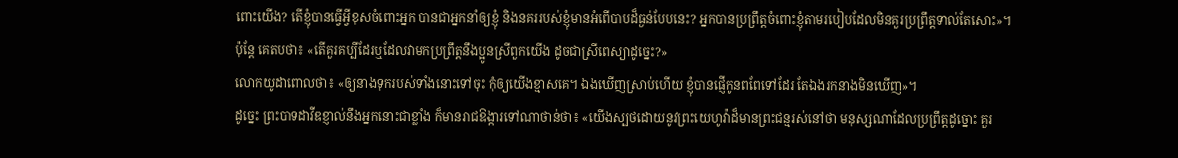ពោះយើង? តើខ្ញុំបានធ្វើអ្វីខុសចំពោះអ្នក បានជាអ្នកនាំឲ្យខ្ញុំ និងនគររបស់ខ្ញុំមានអំពើបាបដ៏ធ្ងន់បែបនេះ? អ្នកបានប្រព្រឹត្តចំពោះខ្ញុំតាមរបៀបដែលមិនគួរប្រព្រឹត្តទាល់តែសោះ»។
ប៉ុន្ដែ គេតបថា៖ «តើគួរគប្បីដែរឬដែលវាមកប្រព្រឹត្តនឹងប្អូនស្រីពួកយើង ដូចជាស្រីពេស្យាដូច្នេះ?»
លោកយូដាពោលថា៖ «ឲ្យនាងទុករបស់ទាំងនោះទៅចុះ កុំឲ្យយើងខ្មាសគេ។ ឯងឃើញស្រាប់ហើយ ខ្ញុំបានផ្ញើកូនពពែទៅដែរ តែឯងរកនាងមិនឃើញ»។
ដូច្នេះ ព្រះបាទដាវីឌខ្ញាល់នឹងអ្នកនោះជាខ្លាំង ក៏មានរាជឱង្ការទៅណាថាន់ថា៖ «យើងស្បថដោយនូវព្រះយេហូវ៉ាដ៏មានព្រះជន្មរស់នៅថា មនុស្សណាដែលប្រព្រឹត្តដូច្នោះ គួរ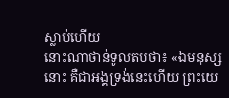ស្លាប់ហើយ
នោះណាថាន់ទូលតបថា៖ «ឯមនុស្សនោះ គឺជាអង្គទ្រង់នេះហើយ ព្រះយេ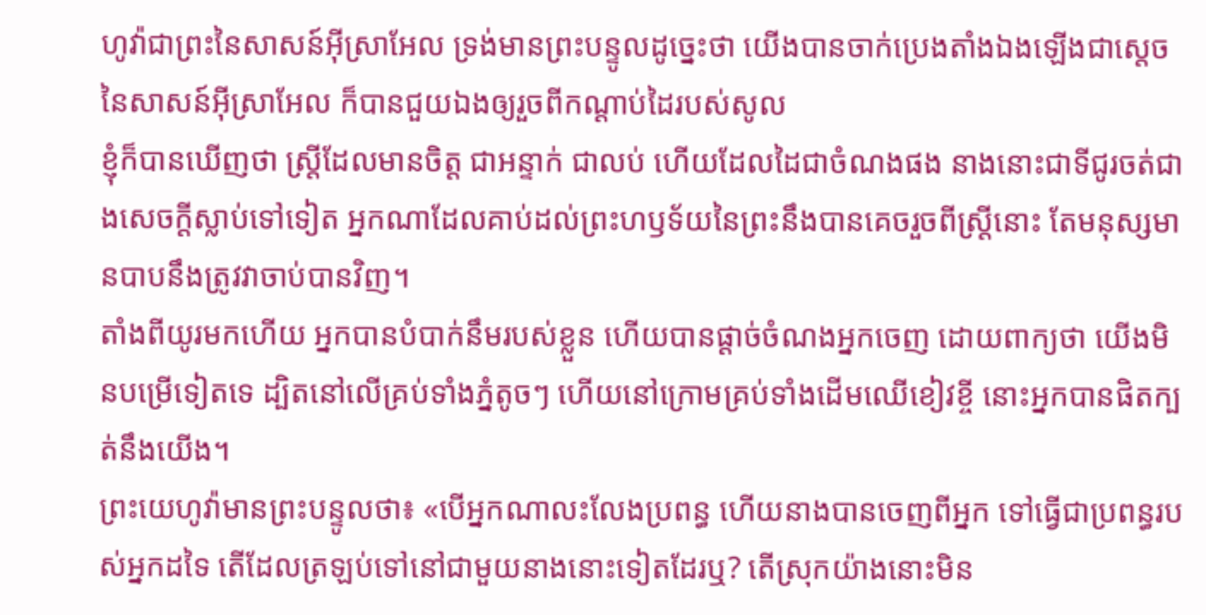ហូវ៉ាជាព្រះនៃសាសន៍អ៊ីស្រាអែល ទ្រង់មានព្រះបន្ទូលដូច្នេះថា យើងបានចាក់ប្រេងតាំងឯងឡើងជាស្តេចនៃសាសន៍អ៊ីស្រាអែល ក៏បានជួយឯងឲ្យរួចពីកណ្ដាប់ដៃរបស់សូល
ខ្ញុំក៏បានឃើញថា ស្ត្រីដែលមានចិត្ត ជាអន្ទាក់ ជាលប់ ហើយដែលដៃជាចំណងផង នាងនោះជាទីជូរចត់ជាងសេចក្ដីស្លាប់ទៅទៀត អ្នកណាដែលគាប់ដល់ព្រះហឫទ័យនៃព្រះនឹងបានគេចរួចពីស្ត្រីនោះ តែមនុស្សមានបាបនឹងត្រូវវាចាប់បានវិញ។
តាំងពីយូរមកហើយ អ្នកបានបំបាក់នឹមរបស់ខ្លួន ហើយបានផ្តាច់ចំណងអ្នកចេញ ដោយពាក្យថា យើងមិនបម្រើទៀតទេ ដ្បិតនៅលើគ្រប់ទាំងភ្នំតូចៗ ហើយនៅក្រោមគ្រប់ទាំងដើមឈើខៀវខ្ចី នោះអ្នកបានផិតក្បត់នឹងយើង។
ព្រះយេហូវ៉ាមានព្រះបន្ទូលថា៖ «បើអ្នកណាលះលែងប្រពន្ធ ហើយនាងបានចេញពីអ្នក ទៅធ្វើជាប្រពន្ធរបស់អ្នកដទៃ តើដែលត្រឡប់ទៅនៅជាមួយនាងនោះទៀតដែរឬ? តើស្រុកយ៉ាងនោះមិន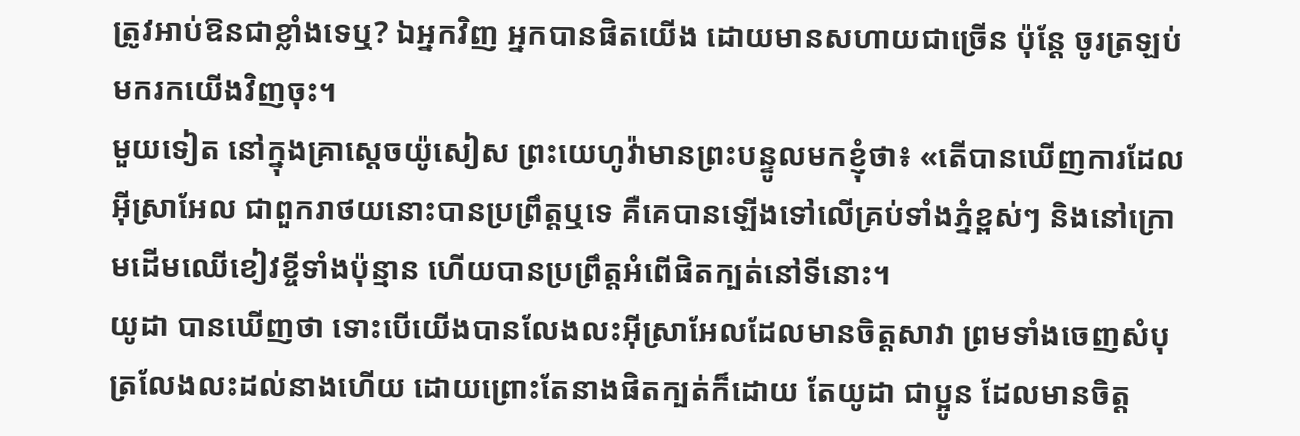ត្រូវអាប់ឱនជាខ្លាំងទេឬ? ឯអ្នកវិញ អ្នកបានផិតយើង ដោយមានសហាយជាច្រើន ប៉ុន្តែ ចូរត្រឡប់មករកយើងវិញចុះ។
មួយទៀត នៅក្នុងគ្រាស្តេចយ៉ូសៀស ព្រះយេហូវ៉ាមានព្រះបន្ទូលមកខ្ញុំថា៖ «តើបានឃើញការដែលអ៊ីស្រាអែល ជាពួករាថយនោះបានប្រព្រឹត្តឬទេ គឺគេបានឡើងទៅលើគ្រប់ទាំងភ្នំខ្ពស់ៗ និងនៅក្រោមដើមឈើខៀវខ្ចីទាំងប៉ុន្មាន ហើយបានប្រព្រឹត្តអំពើផិតក្បត់នៅទីនោះ។
យូដា បានឃើញថា ទោះបើយើងបានលែងលះអ៊ីស្រាអែលដែលមានចិត្តសាវា ព្រមទាំងចេញសំបុត្រលែងលះដល់នាងហើយ ដោយព្រោះតែនាងផិតក្បត់ក៏ដោយ តែយូដា ជាប្អូន ដែលមានចិត្ត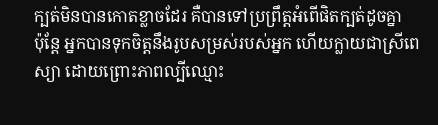ក្បត់មិនបានកោតខ្លាចដែរ គឺបានទៅប្រព្រឹត្តអំពើផិតក្បត់ដូចគ្នា
ប៉ុន្តែ អ្នកបានទុកចិត្តនឹងរូបសម្រស់របស់អ្នក ហើយក្លាយជាស្រីពេស្យា ដោយព្រោះភាពល្បីឈ្មោះ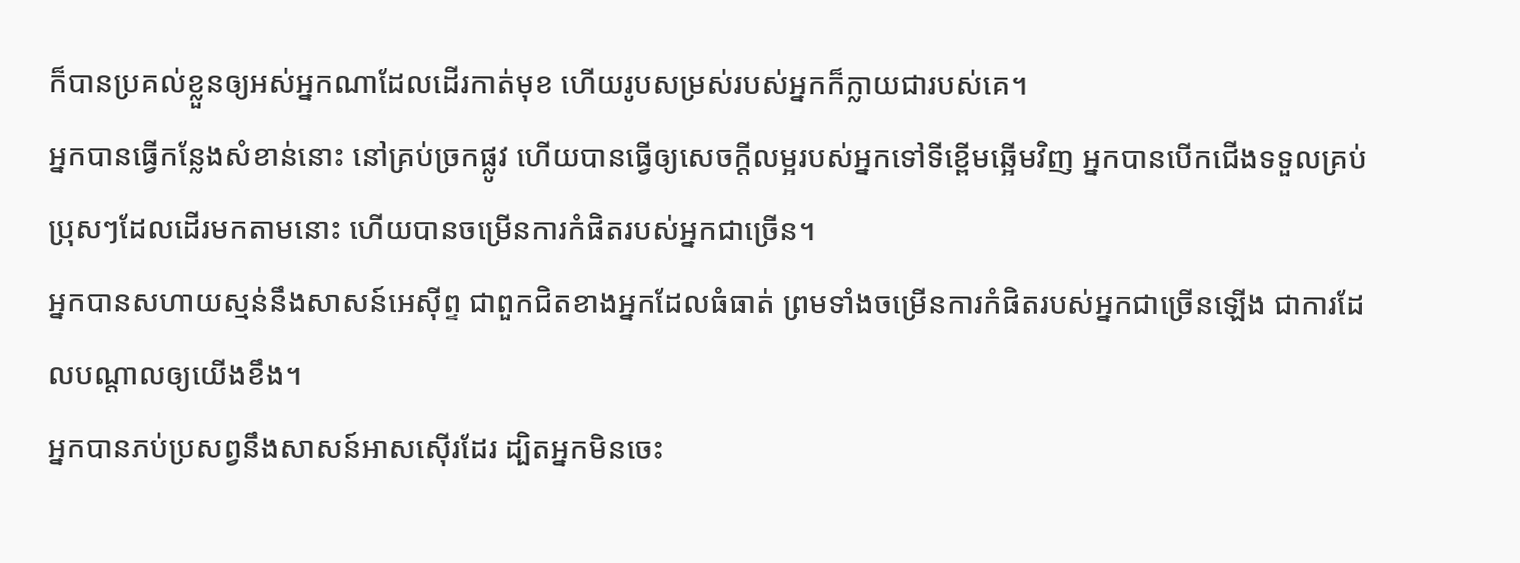ក៏បានប្រគល់ខ្លួនឲ្យអស់អ្នកណាដែលដើរកាត់មុខ ហើយរូបសម្រស់របស់អ្នកក៏ក្លាយជារបស់គេ។
អ្នកបានធ្វើកន្លែងសំខាន់នោះ នៅគ្រប់ច្រកផ្លូវ ហើយបានធ្វើឲ្យសេចក្ដីលម្អរបស់អ្នកទៅទីខ្ពើមឆ្អើមវិញ អ្នកបានបើកជើងទទួលគ្រប់ប្រុសៗដែលដើរមកតាមនោះ ហើយបានចម្រើនការកំផិតរបស់អ្នកជាច្រើន។
អ្នកបានសហាយស្មន់នឹងសាសន៍អេស៊ីព្ទ ជាពួកជិតខាងអ្នកដែលធំធាត់ ព្រមទាំងចម្រើនការកំផិតរបស់អ្នកជាច្រើនឡើង ជាការដែលបណ្ដាលឲ្យយើងខឹង។
អ្នកបានភប់ប្រសព្វនឹងសាសន៍អាសស៊ើរដែរ ដ្បិតអ្នកមិនចេះ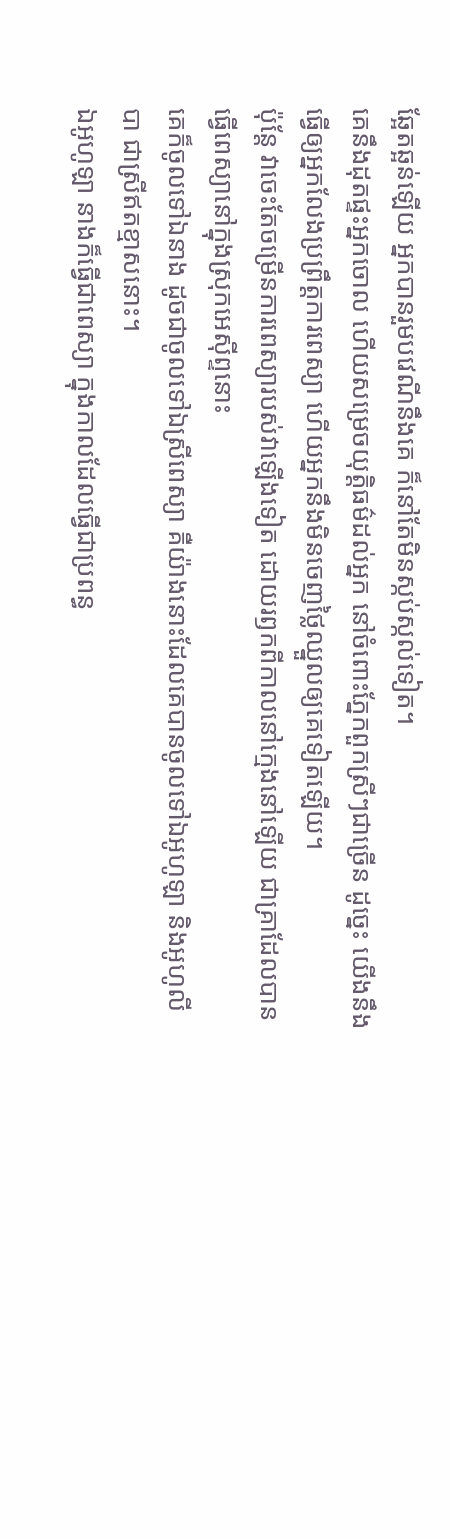ឆ្អែតឆ្អន់ឡើយ អ្នកបានរួមបវេណីនឹងគេ ក៏នៅតែមិនស្កប់ស្កល់ទៀត។
គេនឹងដុតផ្ទះអ្នកចោល ហើយសម្រេចយុត្តិធម៌ដល់អ្នក នៅចំពោះភ្នែកពួកស្រីៗជាច្រើន ដូច្នេះ យើងនឹងធ្វើឲ្យអ្នកលែងប្រព្រឹត្តការពេស្យា ហើយអ្នកនឹងមិនចេញថ្លៃឈ្នួលឲ្យគេទៀតឡើយ។
ប៉ុន្តែ វាចេះតែចម្រើនការពេស្យារបស់វាឡើងទៀត ដោយរឭកពីកាលនៅក្មេងនៅឡើយ ជាគ្រាដែលបានធ្វើពេស្យានៅក្នុងស្រុកអេស៊ីព្ទនោះ
គេក៏ចូលទៅឯនាង ដូចជាចូលទៅឯស្រីពេស្យា គឺយ៉ាងនោះដែលគេបានចូលទៅឯអូហូឡា និងអូហូលីបា ជាស្រីឥតខ្មាសនោះ។
ឯអូហូឡា នាងក៏ធ្វើជាពេស្យា ក្នុងកាលដែលធ្វើជាប្រពន្ធ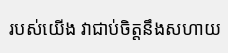របស់យើង វាជាប់ចិត្តនឹងសហាយ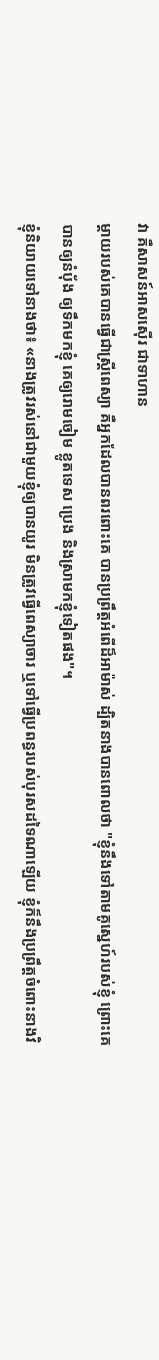វា គឺសាសន៍អាសស៊ើរ ជាទាហាន
ម្តាយរបស់គេបានធ្វើជាស្ត្រីពេស្យា គឺអ្នកដែលបានពរពោះគេ បានប្រព្រឹត្តអំពើដ៏អាម៉ាស់ ដ្បិតនាងបានពោលថា "ខ្ញុំនឹងទៅតាមគូស្នេហ៍របស់ខ្ញុំ ព្រោះគេបានឲ្យនំបុ័ង ឲ្យទឹកមកខ្ញុំ គេឲ្យរោមចៀម ខ្លូតទេស ប្រេង និងស្រាមកខ្ញុំទៀតផង"។
ខ្ញុំនិយាយទៅនាងថា៖ «នាងត្រូវរស់នៅជាមួយខ្ញុំឲ្យបានយូរ មិនត្រូវធ្វើពេស្យាចារ ឬទៅធ្វើប្រពន្ធរបស់បុរសដទៃណាឡើយ ខ្ញុំក៏នឹងប្រព្រឹត្តចំពោះនាងវិ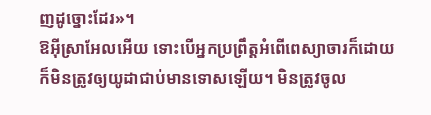ញដូច្នោះដែរ»។
ឱអ៊ីស្រាអែលអើយ ទោះបើអ្នកប្រព្រឹត្តអំពើពេស្យាចារក៏ដោយ ក៏មិនត្រូវឲ្យយូដាជាប់មានទោសឡើយ។ មិនត្រូវចូល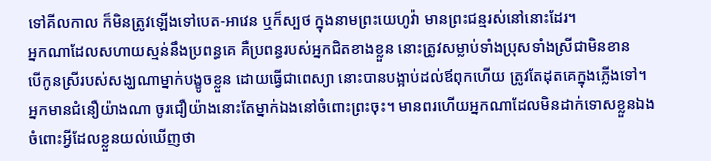ទៅគីលកាល ក៏មិនត្រូវឡើងទៅបេត-អាវេន ឬក៏ស្បថ ក្នុងនាមព្រះយេហូវ៉ា មានព្រះជន្មរស់នៅនោះដែរ។
អ្នកណាដែលសហាយស្មន់នឹងប្រពន្ធគេ គឺប្រពន្ធរបស់អ្នកជិតខាងខ្លួន នោះត្រូវសម្លាប់ទាំងប្រុសទាំងស្រីជាមិនខាន
បើកូនស្រីរបស់សង្ឃណាម្នាក់បង្ខូចខ្លួន ដោយធ្វើជាពេស្យា នោះបានបង្អាប់ដល់ឪពុកហើយ ត្រូវតែដុតគេក្នុងភ្លើងទៅ។
អ្នកមានជំនឿយ៉ាងណា ចូរជឿយ៉ាងនោះតែម្នាក់ឯងនៅចំពោះព្រះចុះ។ មានពរហើយអ្នកណាដែលមិនដាក់ទោសខ្លួនឯង ចំពោះអ្វីដែលខ្លួនយល់ឃើញថា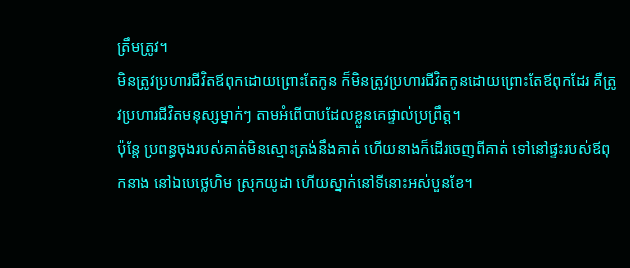ត្រឹមត្រូវ។
មិនត្រូវប្រហារជីវិតឪពុកដោយព្រោះតែកូន ក៏មិនត្រូវប្រហារជីវិតកូនដោយព្រោះតែឪពុកដែរ គឺត្រូវប្រហារជីវិតមនុស្សម្នាក់ៗ តាមអំពើបាបដែលខ្លួនគេផ្ទាល់ប្រព្រឹត្ត។
ប៉ុន្ដែ ប្រពន្ធចុងរបស់គាត់មិនស្មោះត្រង់នឹងគាត់ ហើយនាងក៏ដើរចេញពីគាត់ ទៅនៅផ្ទះរបស់ឪពុកនាង នៅឯបេថ្លេហិម ស្រុកយូដា ហើយស្នាក់នៅទីនោះអស់បួនខែ។